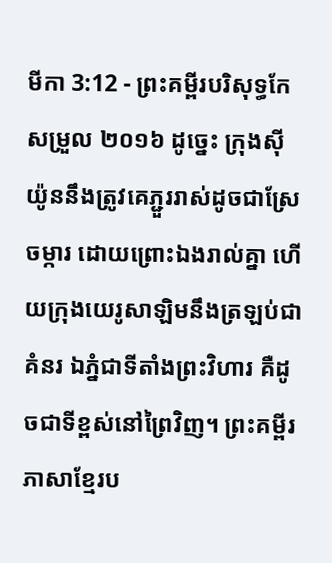មីកា 3:12 - ព្រះគម្ពីរបរិសុទ្ធកែសម្រួល ២០១៦ ដូច្នេះ ក្រុងស៊ីយ៉ូននឹងត្រូវគេភ្ជួររាស់ដូចជាស្រែចម្ការ ដោយព្រោះឯងរាល់គ្នា ហើយក្រុងយេរូសាឡិមនឹងត្រឡប់ជាគំនរ ឯភ្នំជាទីតាំងព្រះវិហារ គឺដូចជាទីខ្ពស់នៅព្រៃវិញ។ ព្រះគម្ពីរភាសាខ្មែរប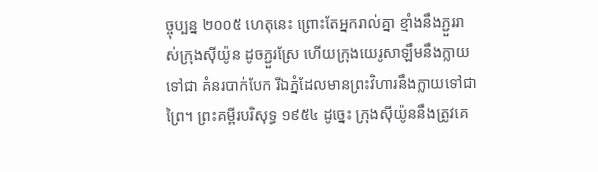ច្ចុប្បន្ន ២០០៥ ហេតុនេះ ព្រោះតែអ្នករាល់គ្នា ខ្មាំងនឹងភ្ជួររាស់ក្រុងស៊ីយ៉ូន ដូចភ្ជួរស្រែ ហើយក្រុងយេរូសាឡឹមនឹងក្លាយទៅជា គំនរបាក់បែក រីឯភ្នំដែលមានព្រះវិហារនឹងក្លាយទៅជាព្រៃ។ ព្រះគម្ពីរបរិសុទ្ធ ១៩៥៤ ដូច្នេះ ក្រុងស៊ីយ៉ូននឹងត្រូវគេ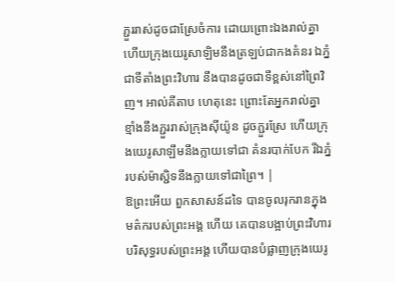ភ្ជួររាស់ដូចជាស្រែចំការ ដោយព្រោះឯងរាល់គ្នា ហើយក្រុងយេរូសាឡិមនឹងត្រឡប់ជាកងគំនរ ឯភ្នំជាទីតាំងព្រះវិហារ នឹងបានដូចជាទីខ្ពស់នៅព្រៃវិញ។ អាល់គីតាប ហេតុនេះ ព្រោះតែអ្នករាល់គ្នា ខ្មាំងនឹងភ្ជួររាស់ក្រុងស៊ីយ៉ូន ដូចភ្ជួរស្រែ ហើយក្រុងយេរូសាឡឹមនឹងក្លាយទៅជា គំនរបាក់បែក រីឯភ្នំរបស់ម៉ាស្ជិទនឹងក្លាយទៅជាព្រៃ។ |
ឱព្រះអើយ ពួកសាសន៍ដទៃ បានចូលរុករានក្នុងមត៌ករបស់ព្រះអង្គ ហើយ គេបានបង្អាប់ព្រះវិហារបរិសុទ្ធរបស់ព្រះអង្គ ហើយបានបំផ្លាញក្រុងយេរូ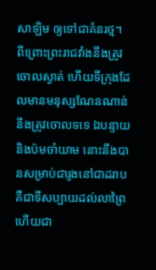សាឡិម ឲ្យទៅជាគំនរថ្ម។
ពីព្រោះព្រះរាជវាំងនឹងត្រូវចោលស្ងាត់ ហើយទីក្រុងដែលមានមនុស្សណែនណាន់ នឹងត្រូវចោលទទេ ឯបន្ទាយ និងប៉មចាំយាម នោះនឹងបានសម្រាប់ជារូងនៅជាដរាប គឺជាទីសប្បាយដល់លាព្រៃ ហើយជា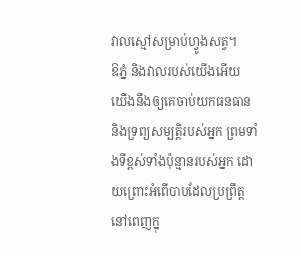វាលស្មៅសម្រាប់ហ្វូងសត្វ។
ឱភ្នំ និងវាលរបស់យើងអើយ យើងនឹងឲ្យគេចាប់យកធនធាន និងទ្រព្យសម្បត្តិរបស់អ្នក ព្រមទាំងទីខ្ពស់ទាំងប៉ុន្មានរបស់អ្នក ដោយព្រោះអំពើបាបដែលប្រព្រឹត្តនៅពេញក្នុ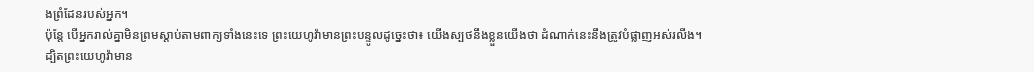ងព្រំដែនរបស់អ្នក។
ប៉ុន្តែ បើអ្នករាល់គ្នាមិនព្រមស្តាប់តាមពាក្យទាំងនេះទេ ព្រះយេហូវ៉ាមានព្រះបន្ទូលដូច្នេះថា៖ យើងស្បថនឹងខ្លួនយើងថា ដំណាក់នេះនឹងត្រូវបំផ្លាញអស់រលីង។
ដ្បិតព្រះយេហូវ៉ាមាន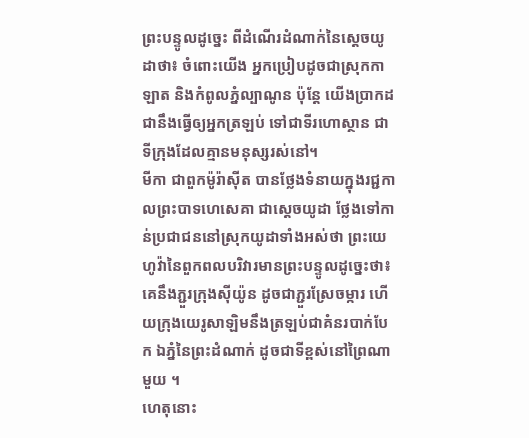ព្រះបន្ទូលដូច្នេះ ពីដំណើរដំណាក់នៃស្តេចយូដាថា៖ ចំពោះយើង អ្នកប្រៀបដូចជាស្រុកកាឡាត និងកំពូលភ្នំល្បាណូន ប៉ុន្តែ យើងប្រាកដជានឹងធ្វើឲ្យអ្នកត្រឡប់ ទៅជាទីរហោស្ថាន ជាទីក្រុងដែលគ្មានមនុស្សរស់នៅ។
មីកា ជាពួកម៉ូរ៉ាស៊ីត បានថ្លែងទំនាយក្នុងរជ្ជកាលព្រះបាទហេសេគា ជាស្តេចយូដា ថ្លែងទៅកាន់ប្រជាជននៅស្រុកយូដាទាំងអស់ថា ព្រះយេហូវ៉ានៃពួកពលបរិវារមានព្រះបន្ទូលដូច្នេះថា៖ គេនឹងភ្ជួរក្រុងស៊ីយ៉ូន ដូចជាភ្ជួរស្រែចម្ការ ហើយក្រុងយេរូសាឡិមនឹងត្រឡប់ជាគំនរបាក់បែក ឯភ្នំនៃព្រះដំណាក់ ដូចជាទីខ្ពស់នៅព្រៃណាមួយ ។
ហេតុនោះ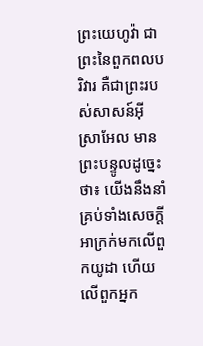ព្រះយេហូវ៉ា ជាព្រះនៃពួកពលបរិវារ គឺជាព្រះរបស់សាសន៍អ៊ីស្រាអែល មានព្រះបន្ទូលដូច្នេះថា៖ យើងនឹងនាំគ្រប់ទាំងសេចក្ដីអាក្រក់មកលើពួកយូដា ហើយលើពួកអ្នក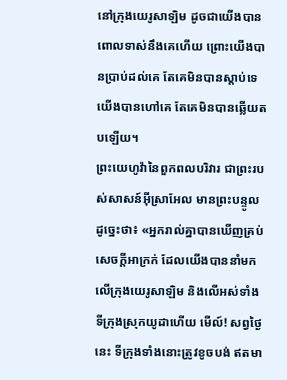នៅក្រុងយេរូសាឡិម ដូចជាយើងបានពោលទាស់នឹងគេហើយ ព្រោះយើងបានប្រាប់ដល់គេ តែគេមិនបានស្តាប់ទេ យើងបានហៅគេ តែគេមិនបានឆ្លើយតបឡើយ។
ព្រះយេហូវ៉ានៃពួកពលបរិវារ ជាព្រះរបស់សាសន៍អ៊ីស្រាអែល មានព្រះបន្ទូលដូច្នេះថា៖ «អ្នករាល់គ្នាបានឃើញគ្រប់សេចក្ដីអាក្រក់ ដែលយើងបាននាំមកលើក្រុងយេរូសាឡិម និងលើអស់ទាំងទីក្រុងស្រុកយូដាហើយ មើល៍! សព្វថ្ងៃនេះ ទីក្រុងទាំងនោះត្រូវខូចបង់ ឥតមា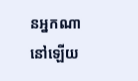នអ្នកណានៅឡើយ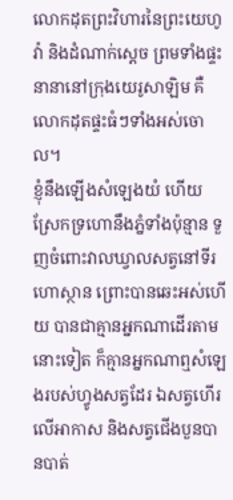លោកដុតព្រះវិហារនៃព្រះយេហូវ៉ា និងដំណាក់ស្តេច ព្រមទាំងផ្ទះនានានៅក្រុងយេរូសាឡិម គឺលោកដុតផ្ទះធំៗទាំងអស់ចោល។
ខ្ញុំនឹងឡើងសំឡេងយំ ហើយស្រែកទ្រហោនឹងភ្នំទាំងប៉ុន្មាន ទួញចំពោះវាលឃ្វាលសត្វនៅទីរហោស្ថាន ព្រោះបានឆេះអស់ហើយ បានជាគ្មានអ្នកណាដើរតាមនោះទៀត ក៏គ្មានអ្នកណាឮសំឡេងរបស់ហ្វូងសត្វដែរ ឯសត្វហើរលើអាកាស និងសត្វជើងបួនបានបាត់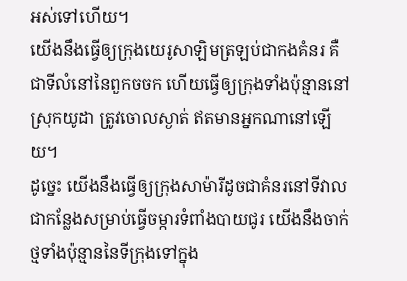អស់ទៅហើយ។
យើងនឹងធ្វើឲ្យក្រុងយេរូសាឡិមត្រឡប់ជាកងគំនរ គឺជាទីលំនៅនៃពួកចចក ហើយធ្វើឲ្យក្រុងទាំងប៉ុន្មាននៅស្រុកយូដា ត្រូវចោលស្ងាត់ ឥតមានអ្នកណានៅឡើយ។
ដូច្នេះ យើងនឹងធ្វើឲ្យក្រុងសាម៉ារីដូចជាគំនរនៅទីវាល ជាកន្លែងសម្រាប់ធ្វើចម្ការទំពាំងបាយជូរ យើងនឹងចាក់ថ្មទាំងប៉ុន្មាននៃទីក្រុងទៅក្នុង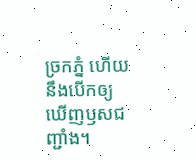ច្រកភ្នំ ហើយនឹងបើកឲ្យឃើញឫសជញ្ជាំង។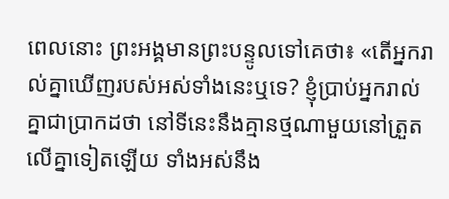ពេលនោះ ព្រះអង្គមានព្រះបន្ទូលទៅគេថា៖ «តើអ្នករាល់គ្នាឃើញរបស់អស់ទាំងនេះឬទេ? ខ្ញុំប្រាប់អ្នករាល់គ្នាជាប្រាកដថា នៅទីនេះនឹងគ្មានថ្មណាមួយនៅត្រួតលើគ្នាទៀតឡើយ ទាំងអស់នឹង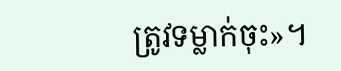ត្រូវទម្លាក់ចុះ»។